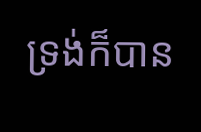ទ្រង់ក៏បាន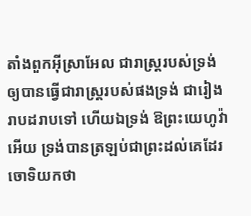តាំងពួកអ៊ីស្រាអែល ជារាស្ត្ររបស់ទ្រង់ ឲ្យបានធ្វើជារាស្ត្ររបស់ផងទ្រង់ ជារៀងរាបដរាបទៅ ហើយឯទ្រង់ ឱព្រះយេហូវ៉ាអើយ ទ្រង់បានត្រឡប់ជាព្រះដល់គេដែរ
ចោទិយកថា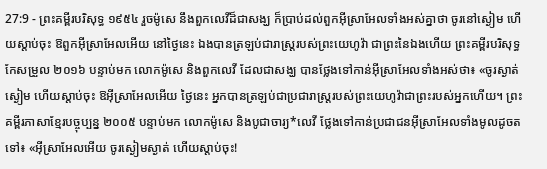27:9 - ព្រះគម្ពីរបរិសុទ្ធ ១៩៥៤ រួចម៉ូសេ នឹងពួកលេវីដ៏ជាសង្ឃ ក៏ប្រាប់ដល់ពួកអ៊ីស្រាអែលទាំងអស់គ្នាថា ចូរនៅស្ងៀម ហើយស្តាប់ចុះ ឱពួកអ៊ីស្រាអែលអើយ នៅថ្ងៃនេះ ឯងបានត្រឡប់ជារាស្ត្ររបស់ព្រះយេហូវ៉ា ជាព្រះនៃឯងហើយ ព្រះគម្ពីរបរិសុទ្ធកែសម្រួល ២០១៦ បន្ទាប់មក លោកម៉ូសេ និងពួកលេវី ដែលជាសង្ឃ បានថ្លែងទៅកាន់អ៊ីស្រាអែលទាំងអស់ថា៖ «ចូរស្ងាត់ស្ងៀម ហើយស្តាប់ចុះ ឱអ៊ីស្រាអែលអើយ ថ្ងៃនេះ អ្នកបានត្រឡប់ជាប្រជារាស្ត្ររបស់ព្រះយេហូវ៉ាជាព្រះរបស់អ្នកហើយ។ ព្រះគម្ពីរភាសាខ្មែរបច្ចុប្បន្ន ២០០៥ បន្ទាប់មក លោកម៉ូសេ និងបូជាចារ្យ*លេវី ថ្លែងទៅកាន់ប្រជាជនអ៊ីស្រាអែលទាំងមូលដូចតទៅ៖ «អ៊ីស្រាអែលអើយ ចូរស្ងៀមស្ងាត់ ហើយស្ដាប់ចុះ!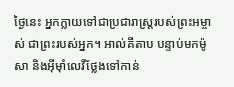ថ្ងៃនេះ អ្នកក្លាយទៅជាប្រជារាស្ត្ររបស់ព្រះអម្ចាស់ ជាព្រះរបស់អ្នក។ អាល់គីតាប បន្ទាប់មកម៉ូសា និងអ៊ីមុាំលេវីថ្លែងទៅកាន់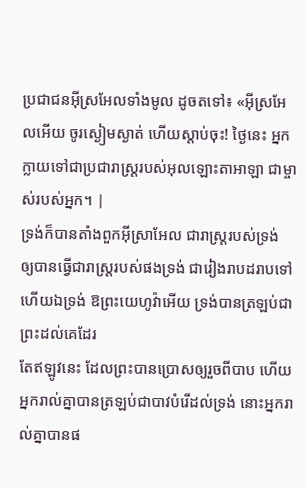ប្រជាជនអ៊ីស្រអែលទាំងមូល ដូចតទៅ៖ «អ៊ីស្រអែលអើយ ចូរស្ងៀមស្ងាត់ ហើយស្តាប់ចុះ! ថ្ងៃនេះ អ្នកក្លាយទៅជាប្រជារាស្ត្ររបស់អុលឡោះតាអាឡា ជាម្ចាស់របស់អ្នក។ |
ទ្រង់ក៏បានតាំងពួកអ៊ីស្រាអែល ជារាស្ត្ររបស់ទ្រង់ ឲ្យបានធ្វើជារាស្ត្ររបស់ផងទ្រង់ ជារៀងរាបដរាបទៅ ហើយឯទ្រង់ ឱព្រះយេហូវ៉ាអើយ ទ្រង់បានត្រឡប់ជាព្រះដល់គេដែរ
តែឥឡូវនេះ ដែលព្រះបានប្រោសឲ្យរួចពីបាប ហើយអ្នករាល់គ្នាបានត្រឡប់ជាបាវបំរើដល់ទ្រង់ នោះអ្នករាល់គ្នាបានផ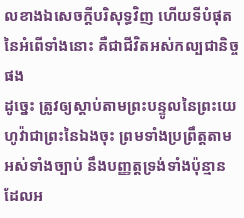លខាងឯសេចក្ដីបរិសុទ្ធវិញ ហើយទីបំផុតនៃអំពើទាំងនោះ គឺជាជីវិតអស់កល្បជានិច្ចផង
ដូច្នេះ ត្រូវឲ្យស្តាប់តាមព្រះបន្ទូលនៃព្រះយេហូវ៉ាជាព្រះនៃឯងចុះ ព្រមទាំងប្រព្រឹត្តតាមអស់ទាំងច្បាប់ នឹងបញ្ញត្តទ្រង់ទាំងប៉ុន្មាន ដែលអ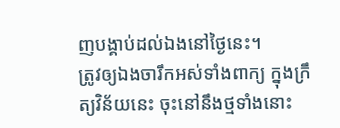ញបង្គាប់ដល់ឯងនៅថ្ងៃនេះ។
ត្រូវឲ្យឯងចារឹកអស់ទាំងពាក្យ ក្នុងក្រឹត្យវិន័យនេះ ចុះនៅនឹងថ្មទាំងនោះ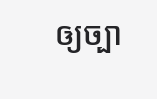ឲ្យច្បា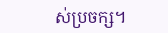ស់ប្រចក្ស។